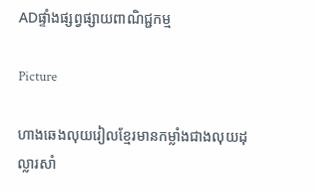ADផ្ទាំងផ្សព្វផ្សាយពាណិជ្ជកម្ម

Picture

ហាងឆេងលុយរៀលខ្មែរមានកម្លាំងជាងលុយដុល្លារសាំ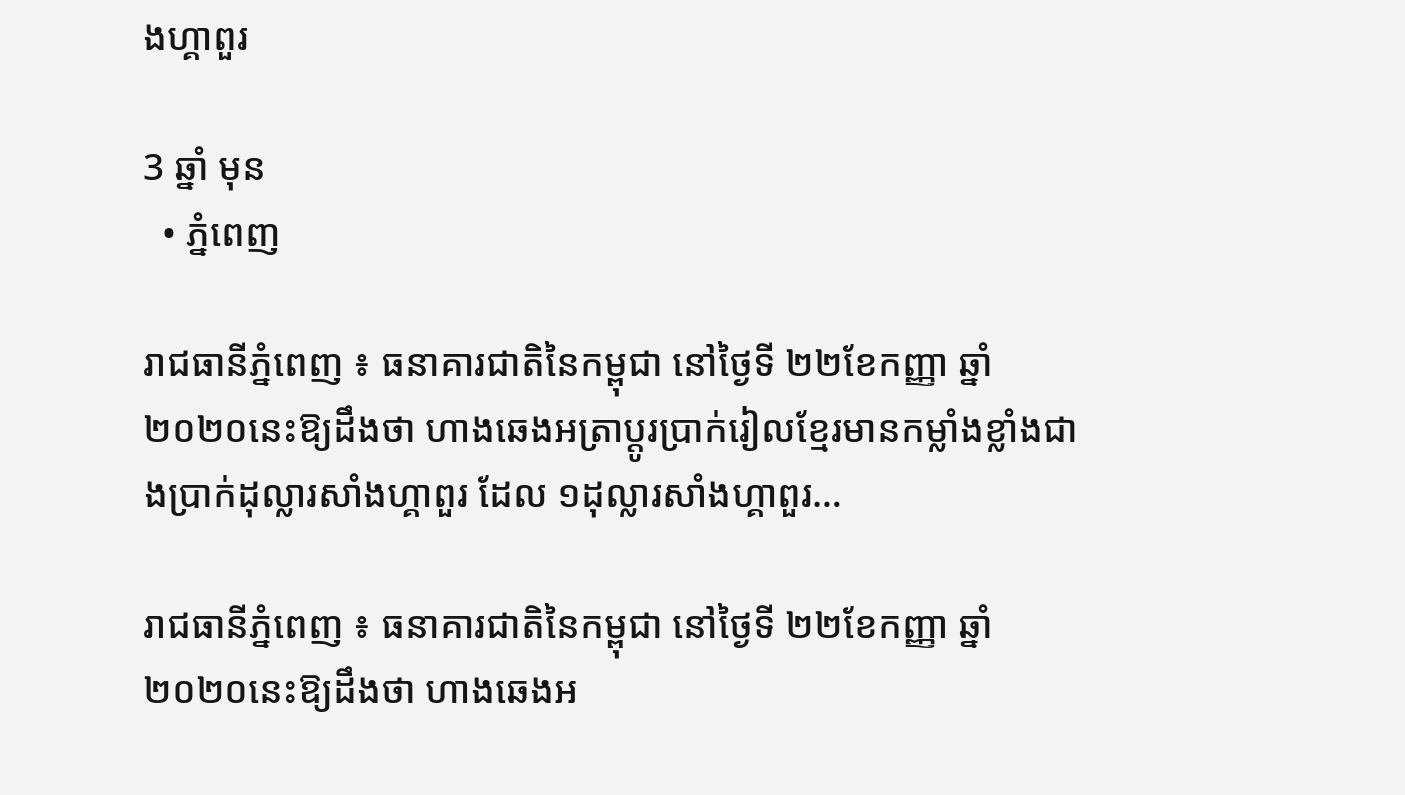ងហ្គាពួរ

3 ឆ្នាំ មុន
  • ភ្នំពេញ

រាជធានីភ្នំពេញ ៖ ធនាគារជាតិនៃកម្ពុជា នៅថ្ងៃទី ២២ខែកញ្ញា ឆ្នាំ ២០២០នេះឱ្យដឹងថា ហាងឆេងអត្រាប្តូរប្រាក់រៀលខ្មែរមានកម្លាំងខ្លាំងជាងប្រាក់ដុល្លារសាំងហ្គាពួរ ដែល ១ដុល្លារសាំងហ្គាពួរ…

រាជធានីភ្នំពេញ ៖ ធនាគារជាតិនៃកម្ពុជា នៅថ្ងៃទី ២២ខែកញ្ញា ឆ្នាំ ២០២០នេះឱ្យដឹងថា ហាងឆេងអ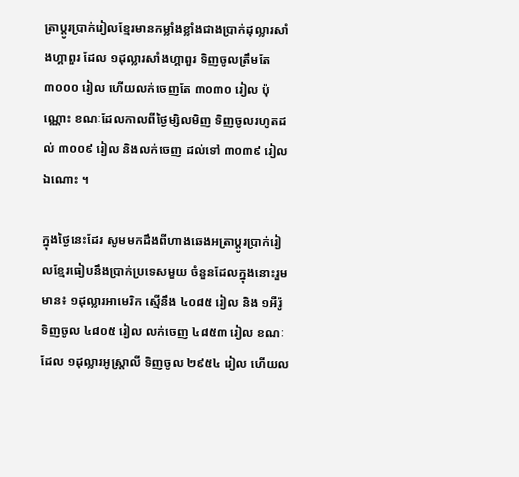ត្រាប្តូរប្រាក់រៀលខ្មែរមានកម្លាំងខ្លាំងជាងប្រាក់ដុល្លារសាំងហ្គាពួរ ដែល ១ដុល្លារសាំងហ្គាពួរ ទិញចូលត្រឹមតែ ៣០០០ រៀល ហើយលក់ចេញតែ ៣០៣០ រៀល ប៉ុណ្ណោះ ខណៈដែលកាលពីថ្ងៃម្សិលមិញ ទិញចូលរហូតដល់ ៣០០៩ រៀល និងលក់ចេញ ដល់ទៅ ៣០៣៩ រៀលឯណោះ ។

ក្នុងថ្ងៃនេះដែរ សូមមកដឹងពីហាងឆេងអត្រាប្តូរប្រាក់រៀលខ្មែរធៀបនឹងប្រាក់ប្រទេសមួយ ចំនួនដែលក្នុងនោះរួមមាន៖ ១ដុល្លារអាមេរិក ស្មើនឹង ៤០៨៥ រៀល និង ១អឺរ៉ូ ទិញចូល ៤៨០៥ រៀល លក់ចេញ ៤៨៥៣ រៀល ខណៈដែល ១ដុល្លារអូស្ត្រាលី ទិញចូល ២៩៥៤ រៀល ហើយល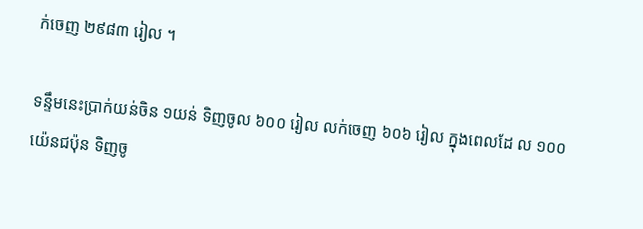ក់ចេញ ២៩៨៣ រៀល ។

ទន្ទឹមនេះប្រាក់យន់ចិន ១យន់ ទិញចូល ៦០០ រៀល លក់ចេញ ៦០៦ រៀល ក្នុងពេលដែ ល ១០០យ៉េនជប៉ុន ទិញចូ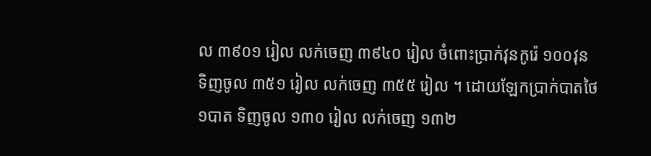ល ៣៩០១ រៀល លក់ចេញ ៣៩៤០ រៀល ចំពោះប្រាក់វុនកូរ៉េ ១០០វុន ទិញចូល ៣៥១ រៀល លក់ចេញ ៣៥៥ រៀល ។ ដោយឡែកប្រាក់បាតថៃ ១បាត ទិញចូល ១៣០ រៀល លក់ចេញ ១៣២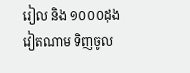រៀល និង ១០០០ដុងវៀតណាម ទិញចូល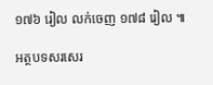១៧៦ រៀល លក់ចេញ ១៧៨ រៀល ៕

អត្ថបទសរសេរ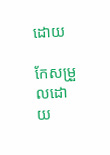ដោយ

កែសម្រួលដោយ